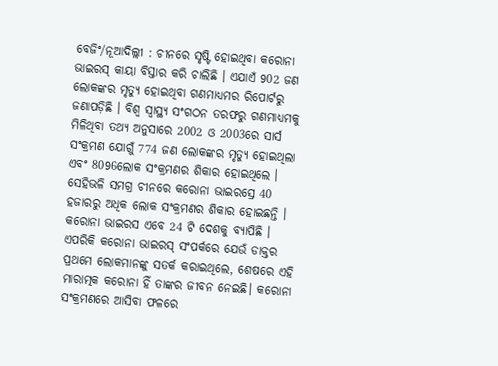ବେଜିଂ/ନୂଆଦିଲ୍ଲୀ : ଚୀନରେ ସୃଷ୍ଟି ହୋଇଥିବା କରୋନା ଭାଇରସ୍ କାୟା ବିସ୍ତାର କରି ଚାଲିଛି । ଏଯାଏଁ 902 ଜଣ ଲୋକଙ୍କର ମୃତ୍ୟୁ ହୋଇଥିବା ଗଣମାଧ୍ୟମର ରିପୋର୍ଟରୁ ଜଣାପଡ଼ିଛି । ବିଶ୍ୱ ସ୍ୱାସ୍ଥ୍ୟ ସଂଗଠନ ତରଫରୁ ଗଣମାଧ୍ୟମକୁ ମିଳିଥିବା ତଥ୍ୟ ଅନୁସାରେ 2002 ଓ 2003ରେ ସାର୍ସ ସଂକ୍ରମଣ ଯୋଗୁଁ 774 ଜଣ ଲୋକଙ୍କର ମୃତ୍ୟୁ ହୋଇଥିଲା ଏବଂ 8096ଲୋକ ସଂକ୍ରମଣର ଶିକାର ହୋଇଥିଲେ । ସେହିଭଳି ସମଗ୍ର ଚୀନରେ କରୋନା ଭାଇରସ୍ରେ 40 ହଜାରରୁ ଅଧିକ ଲୋକ ସଂକ୍ରମଣର ଶିକାର ହୋଇଛନ୍ତି । କରୋନା ଭାଇରସ ଏବେ 24 ଟି ଦେଶକୁ ବ୍ୟାପିଛି । ଏପରିକି କରୋନା ଭାଇରସ୍ ସଂପର୍କରେ ଯେଉଁ ଡାକ୍ତର ପ୍ରଥମେ ଲୋକମାନଙ୍କୁ ସତର୍କ କରାଇଥିଲେ, ଶେଷରେ ଏହି ମାରାତ୍ମକ କରୋନା ହିଁ ତାଙ୍କର ଜୀବନ ନେଇଛି। କରୋନା ସଂକ୍ରମଣରେ ଆସିବା ଫଳରେ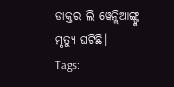ଡାକ୍ତର ଲି ୱେନ୍ଲିଆଙ୍ଗ୍ଙ୍କ ମୃତ୍ୟୁ ଘଟିଛି।
Tags: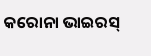କରୋନା ଭାଇରସ୍